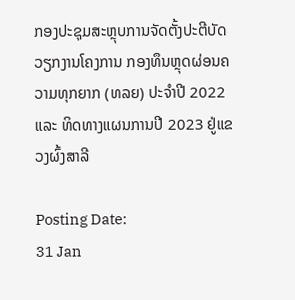ກອງປະຊຸມສະຫຼຸບການຈັດຕັ້ງປະຕີບັດວຽກງານໂຄງການ ກອງທຶນຫຼຸດຜ່ອນຄວາມທຸກຍາກ (ທລຍ) ປະຈຳປີ 2022 ແລະ ທິດທາງແຜນການປີ 2023 ຢູ່ແຂວງຜົ້ງສາລີ

Posting Date:
31 Jan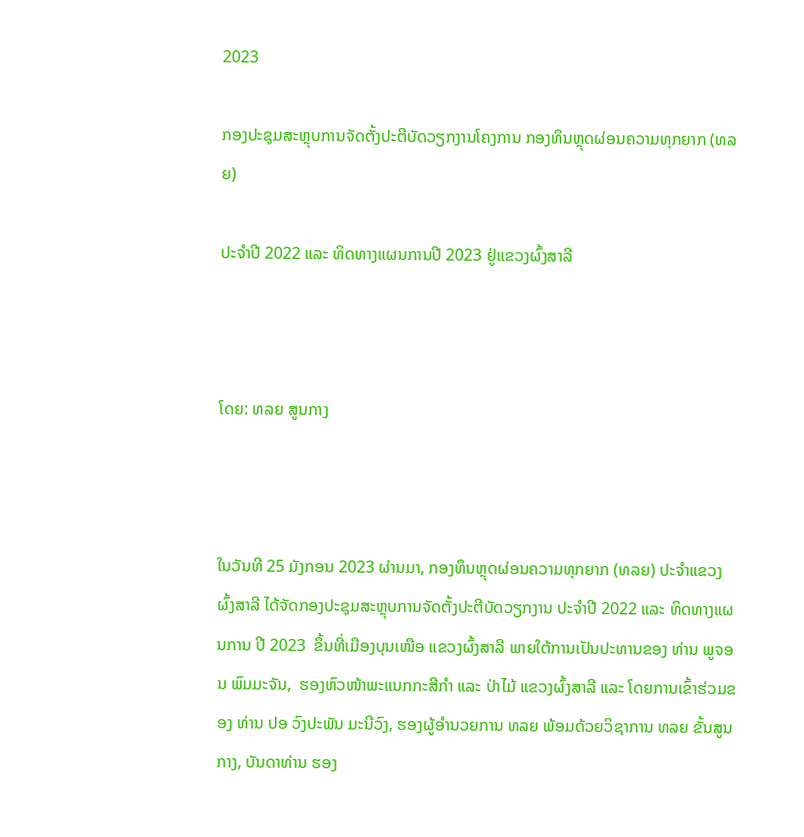2023

ກອງປະຊຸມສະຫຼຸບການຈັດຕັ້ງປະຕີບັດວຽກງານໂຄງການ ກອງທຶນຫຼຸດຜ່ອນຄວາມທຸກຍາກ (ທລຍ)

ປະຈຳປີ 2022 ແລະ ທິດທາງແຜນການປີ 2023 ຢູ່ແຂວງຜົ້ງສາລີ



ໂດຍ: ທລຍ ສູນກາງ



ໃນວັນທີ 25 ມັງກອນ 2023 ຜ່ານມາ, ກອງທຶນຫຼຸດຜ່ອນຄວາມທຸກຍາກ (ທລຍ) ປະຈໍາແຂວງຜົ້ງສາລີ ໄດ້ຈັດກອງປະຊຸມສະຫຼຸບການຈັດຕັ້ງປະຕີບັດວຽກງານ ປະຈໍາປີ 2022 ແລະ ທິດທາງແຜນການ ປີ 2023  ຂຶ້ນທີ່ເມືອງບຸນເໜືອ ແຂວງຜົ້ງສາລີ ພາຍໃຕ້ການເປັນປະທານຂອງ ທ່ານ ພູຈອນ ພົມມະຈັນ,  ຮອງຫົວໜ້າພະແນກກະສີກໍາ ແລະ ປ່າໄມ້ ແຂວງຜົ້ງສາລີ ແລະ ໂດຍການເຂົ້າຮ່ວມຂອງ ທ່ານ ປອ ວົງປະພັນ ມະນີວົງ, ຮອງຜູ້ອໍານວຍການ ທລຍ ພ້ອມດ້ວຍວິຊາການ ທລຍ ຂັ້ນສູນກາງ, ບັນດາທ່ານ ຮອງ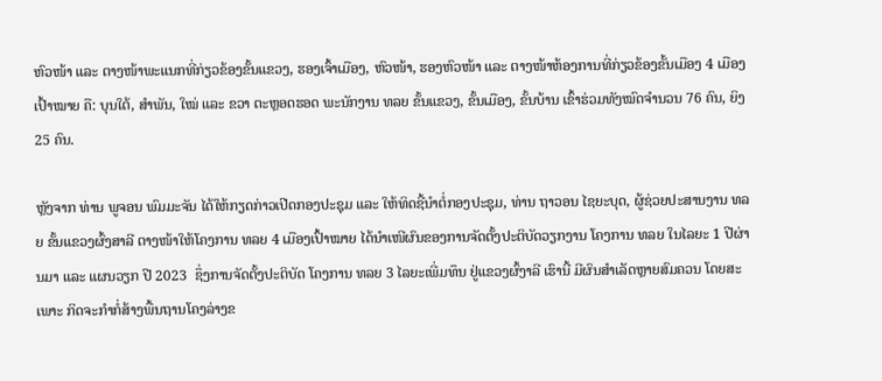ຫົວໜ້າ ແລະ ຕາງໜ້າພະແນກທີ່ກ່ຽວຂ້ອງຂັ້ນແຂວງ, ຮອງເຈົ້າເມືອງ, ຫົວໜ້າ, ຮອງຫົວໜ້າ ແລະ ຕາງໜ້າຫ້ອງການທີ່ກ່ຽວຂ້ອງຂັ້ນເມືອງ 4 ເມືອງເປົ້າໝາຍ ຄື: ບຸນໃຕ້, ສຳພັນ, ໃໝ່ ແລະ ຂວາ ຕະຫຼອດຮອດ ພະນັກງານ ທລຍ ຂັ້ນແຂວງ, ຂັ້ນເມືອງ, ຂັ້ນບ້ານ ເຂົ້າຮ່ວມທັງໝົດຈຳນວນ 76 ຄົນ, ຍິງ 25 ຄົນ.

ຫຼັງຈາກ ທ່ານ ພູຈອນ ພົມມະຈັນ ໄດ້ໃຫ້ກຽດກ່າວເປີດກອງປະຊຸມ ແລະ ໃຫ້ທິດຊີ້ນຳຕໍ່ກອງປະຊຸມ, ທ່ານ ຖາວອນ ໄຊຍະບຸດ, ຜູ້ຊ່ວຍປະສານງານ ທລຍ ຂັ້ນແຂວງຜົ້ງສາລີ ຕາງໜ້າໃຫ້ໂຄງການ ທລຍ 4 ເມືອງເປົ້າໝາຍ ໄດ້ນຳເໜີຜົນຂອງການຈັດຕັ້ງປະຕິບັດວຽກງານ ໂຄງການ ທລຍ ໃນໄລຍະ 1 ປີຜ່ານມາ ແລະ ແຜນວຽກ ປີ 2023  ຊຶ່ງການຈັດຕັ້ງປະຕິບັດ ໂຄງການ ທລຍ 3 ໄລຍະເພີ່ມທຶນ ຢູ່ແຂວງຜົ້ງາລີ ເຮົານີ້ ມີຜົນສໍາເລັດຫຼາຍສົມຄວນ ໂດຍສະເພາະ ກິດຈະກໍາກໍ່ສ້າງພື້ນຖານໂຄງລ່າງຂ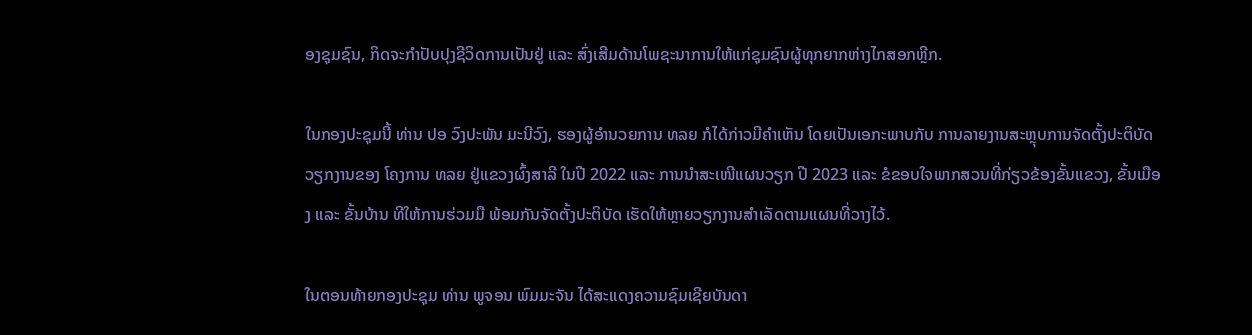ອງຊຸມຊົນ, ກິດຈະກໍາປັບປຸງຊີວິດການເປັນຢູ່ ແລະ ສົ່ງເສີມດ້ານໂພຊະນາການໃຫ້ແກ່ຊຸມຊົນຜູ້ທຸກຍາກຫ່າງໄກສອກຫຼີກ.

ໃນກອງປະຊຸມນີ້ ທ່ານ ປອ ວົງປະພັນ ມະນີວົງ, ຮອງຜູ້ອໍານວຍການ ທລຍ ກໍໄດ້ກ່າວມີຄໍາເຫັນ ໂດຍເປັນເອກະພາບກັບ ການລາຍງານສະຫຼຸບການຈັດຕັ້ງປະຕິບັດວຽກງານຂອງ ໂຄງການ ທລຍ ຢູ່ແຂວງຜົ້ງສາລີ ໃນປີ 2022 ແລະ ການນໍາສະເໜີແຜນວຽກ ປີ 2023 ແລະ ຂໍຂອບໃຈພາກສວນທີ່ກ່ຽວຂ້ອງຂັ້ນແຂວງ, ຂັ້ນເມືອງ ແລະ ຂັ້ນບ້ານ ທີໃຫ້ການຮ່ວມມື ພ້ອມກັນຈັດຕັ້ງປະຕິບັດ ເຮັດໃຫ້ຫຼາຍວຽກງານສຳເລັດຕາມແຜນທີ່ວາງໄວ້.

ໃນຕອນທ້າຍກອງປະຊຸມ ທ່ານ ພູຈອນ ພົມມະຈັນ ໄດ້ສະແດງຄວາມຊົມເຊີຍບັນດາ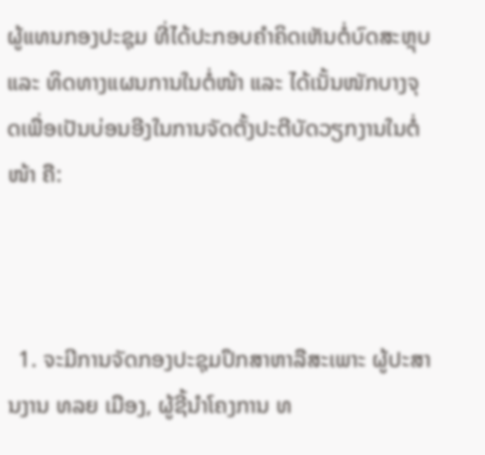ຜູ້ແທນກອງປະຊຸມ ທີ່ໄດ້ປະກອບຄຳຄິດເຫັນຕໍ່ບົດສະຫຼຸບ ແລະ ທິດທາງແຜນການໃນຕໍ່ໜ້າ ແລະ ໄດ້ເນັ້ນໜັກບາງຈຸດເພື່ອເປັນບ່ອນອີງໃນການຈັດຕັ້ງປະຕີບັດວຽກງານໃນຕໍ່ໜ້າ ຄື:



  1. ຈະມີການຈັດກອງປະຊຸມປຶກສາຫາລືສະເພາະ ຜູ້ປະສານງານ ທລຍ ເມືອງ, ຜູ້ຊີ້ນຳໂຄງການ ທ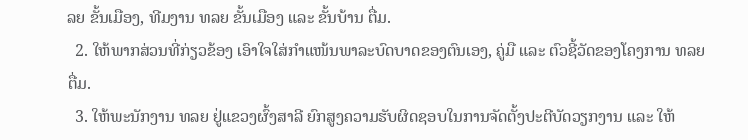ລຍ ຂັ້ນເມືອງ, ທີມງານ ທລຍ ຂັ້ນເມືອງ ແລະ ຂັ້ນບ້ານ ຕື່ມ.
  2. ໃຫ້ພາກສ່ວນທີ່ກ່ຽວຂ້ອງ ເອົາໃຈໃສ່ກຳແໜ້ນພາລະບົດບາດຂອງຕົນເອງ, ຄູ່ມື ແລະ ຕົວຊີ້ວັດຂອງໂຄງການ ທລຍ ຕື່ມ.
  3. ໃຫ້ພະນັກງານ ທລຍ ຢູ່ແຂວງຜົ້ງສາລີ ຍົກສູງຄວາມຮັບຜິດຊອບໃນການຈັດຕັ້ງປະຕີບັດວຽກງານ ແລະ ໃຫ້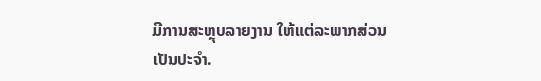ມີການສະຫຼຸບລາຍງານ ໃຫ້ແຕ່ລະພາກສ່ວນ ເປັນປະຈໍາ.